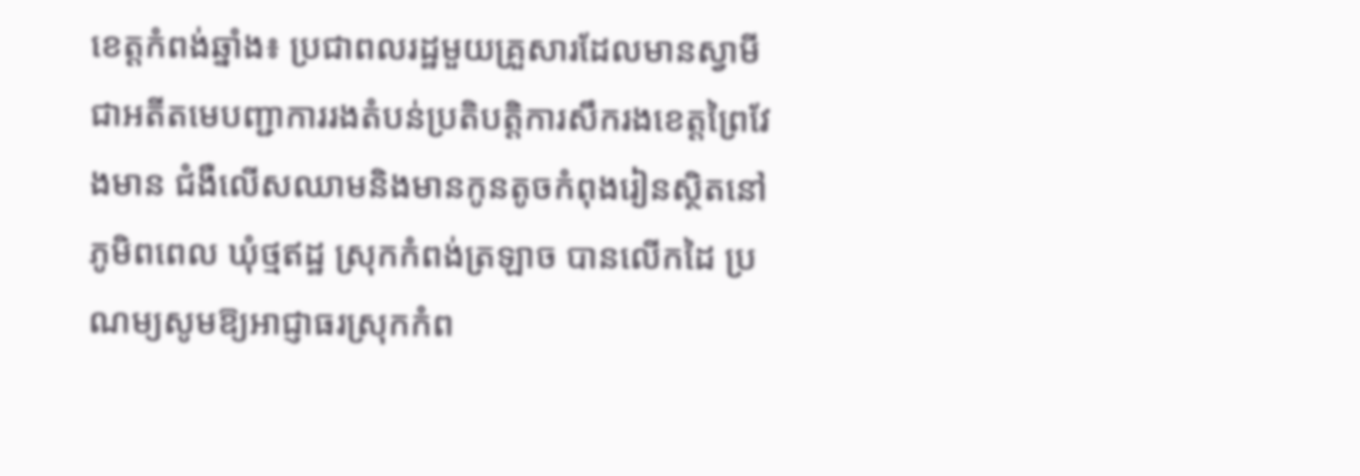ខេត្ដកំពង់ឆ្នាំង៖ ប្រជាពលរដ្ឋមួយគ្រួសារដែលមានស្វាមីជាអតីតមេបញ្ជាការរងតំបន់ប្រតិបត្ដិការសឹករងខេត្ដព្រៃវែងមាន ជំងឺលើសឈាមនិងមានកូនតូចកំពុងរៀនស្ថិតនៅភូមិពពេល ឃុំថ្មឥដ្ឋ ស្រុកកំពង់ត្រឡាច បានលើកដៃ ប្រណម្យសូមឱ្យអាជ្ញាធរស្រុកកំព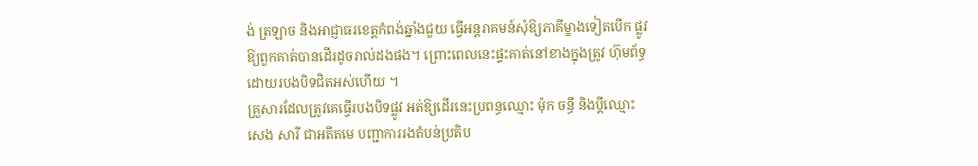ង់ ត្រឡាច និងអាជ្ញាធរខេត្ដកំពង់ឆ្នាំងជួយ ធ្វើអន្ដរាគមន៍សុំឱ្យភាគីម្ខាងទៀតបើក ផ្លូវឱ្យពួកគាត់បានដើរដូចរាល់ដងផង។ ព្រោះពេលនេះផ្ទះគាត់នៅខាងក្នុងត្រូវ ហ៊ុមព័ទ្ធដោយរបងបិទជិតអស់ហើយ ។
គ្រួសារដែលត្រូវគេធ្វើរបងបិទផ្លូវ អត់ឱ្យដើរនេះប្រពន្ធឈ្មោះ ម៉ុក ចន្ធី និងប្ដីឈ្មោះ សេង សារី ជាអតីតមេ បញ្ជាការរងតំបន់ប្រតិប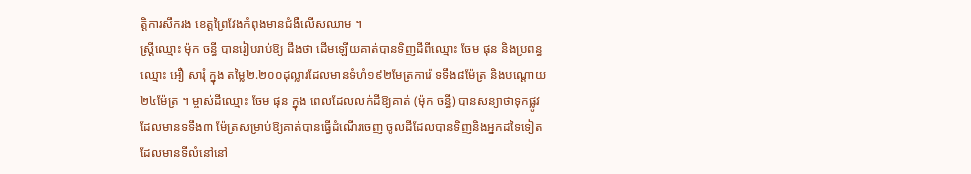ត្ដិការសឹករង ខេត្ដព្រៃវែងកំពុងមានជំងឺលើសឈាម ។
ស្ដ្រីឈ្មោះ ម៉ុក ចន្ធី បានរៀបរាប់ឱ្យ ដឹងថា ដើមឡើយគាត់បានទិញដីពីឈ្មោះ ចែម ផុន និងប្រពន្ធឈ្មោះ អឿ សារុំ ក្នុង តម្លៃ២.២០០ដុល្លារដែលមានទំហំ១៩២មែត្រការ៉េ ទទឹង៨ម៉ែត្រ និងបណ្ដោយ ២៤ម៉ែត្រ ។ ម្ចាស់ដីឈ្មោះ ចែម ផុន ក្នុង ពេលដែលលក់ដីឱ្យគាត់ (ម៉ុក ចន្ធី) បានសន្យាថាទុកផ្លូវដែលមានទទឹង៣ ម៉ែត្រសម្រាប់ឱ្យគាត់បានធ្វើដំណើរចេញ ចូលដីដែលបានទិញនិងអ្នកដទៃទៀត ដែលមានទីលំនៅនៅ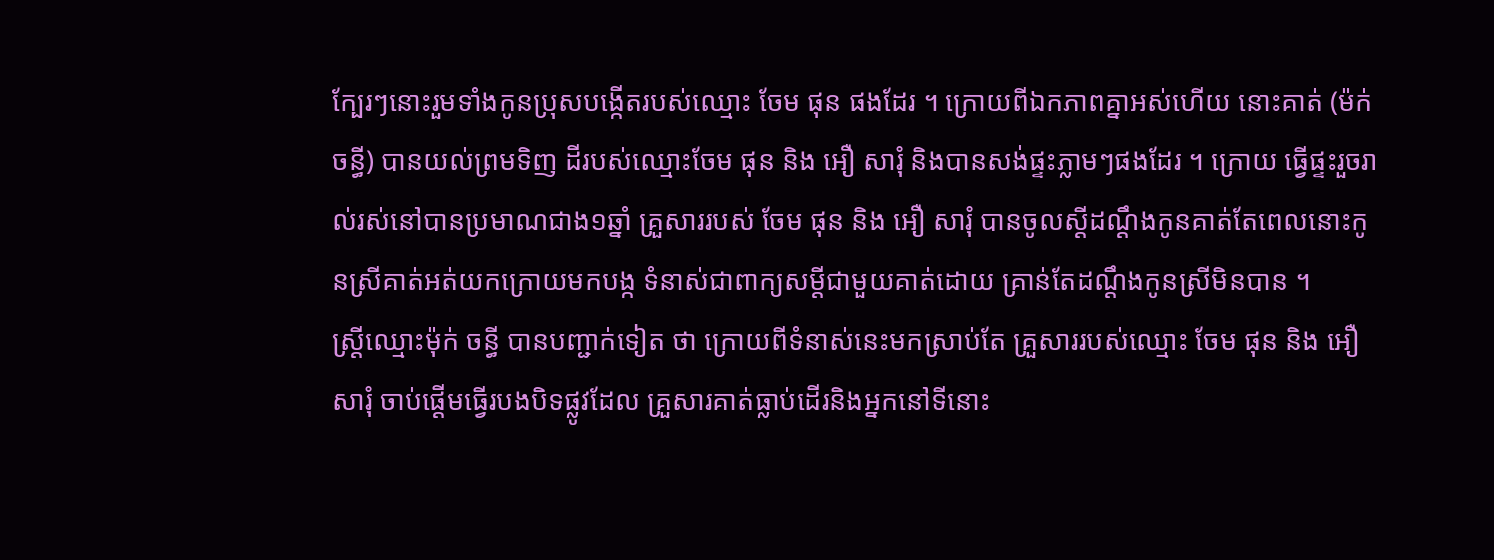ក្បែរៗនោះរួមទាំងកូនប្រុសបង្កើតរបស់ឈ្មោះ ចែម ផុន ផងដែរ ។ ក្រោយពីឯកភាពគ្នាអស់ហើយ នោះគាត់ (ម៉ក់ ចន្ធី) បានយល់ព្រមទិញ ដីរបស់ឈ្មោះចែម ផុន និង អឿ សារុំ និងបានសង់ផ្ទះភ្លាមៗផងដែរ ។ ក្រោយ ធ្វើផ្ទះរួចរាល់រស់នៅបានប្រមាណជាង១ឆ្នាំ គ្រួសាររបស់ ចែម ផុន និង អឿ សារុំ បានចូលស្ដីដណ្ដឹងកូនគាត់តែពេលនោះកូនស្រីគាត់អត់យកក្រោយមកបង្ក ទំនាស់ជាពាក្យសម្ដីជាមួយគាត់ដោយ គ្រាន់តែដណ្ដឹងកូនស្រីមិនបាន ។
ស្ដ្រីឈ្មោះម៉ុក់ ចន្ធី បានបញ្ជាក់ទៀត ថា ក្រោយពីទំនាស់នេះមកស្រាប់តែ គ្រួសាររបស់ឈ្មោះ ចែម ផុន និង អឿ សារុំ ចាប់ផ្ដើមធ្វើរបងបិទផ្លូវដែល គ្រួសារគាត់ធ្លាប់ដើរនិងអ្នកនៅទីនោះ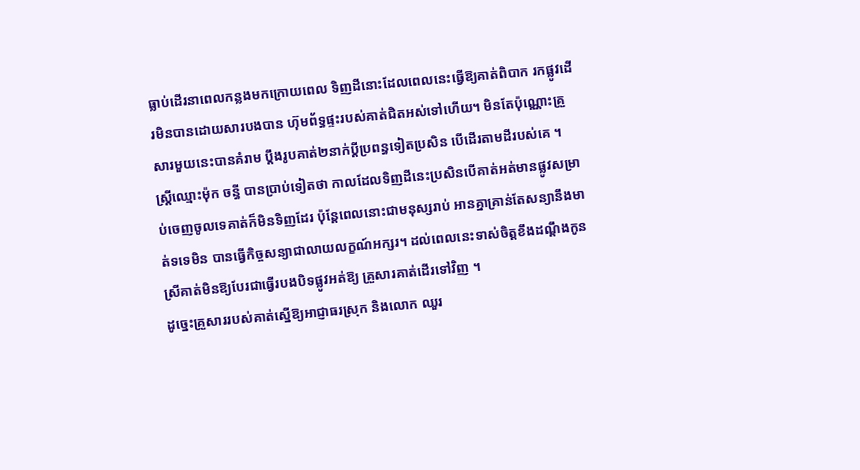ធ្លាប់ដើរនាពេលកន្លងមកក្រោយពេល ទិញដីនោះដែលពេលនេះធ្វើឱ្យគាត់ពិបាក រកផ្លូវដើរមិនបានដោយសារបងបាន ហ៊ុមព័ទ្ធផ្ទះរបស់គាត់ជិតអស់ទៅហើយ។ មិនតែប៉ុណ្ណោះគ្រួសារមួយនេះបានគំរាម ប្ដឹងរូបគាត់២នាក់ប្ដីប្រពន្ធទៀតប្រសិន បើដើរតាមដីរបស់គេ ។
ស្ដ្រីឈ្មោះម៉ុក ចន្ធី បានប្រាប់ទៀតថា កាលដែលទិញដីនេះប្រសិនបើគាត់អត់មានផ្លូវសម្រាប់ចេញចូលទេគាត់ក៏មិនទិញដែរ ប៉ុន្ដែពេលនោះជាមនុស្សរាប់ អានគ្នាគ្រាន់តែសន្យានឹងមាត់ទទេមិន បានធ្វើកិច្ចសន្យាជាលាយលក្ខណ៍អក្សរ។ ដល់ពេលនេះទាស់ចិត្ដខឹងដណ្ដឹងកូនស្រីគាត់មិនឱ្យបែរជាធ្វើរបងបិទផ្លូវអត់ឱ្យ គ្រួសារគាត់ដើរទៅវិញ ។
ដូច្នេះគ្រួសាររបស់គាត់ស្នើឱ្យអាជ្ញាធរស្រុក និងលោក ឈួរ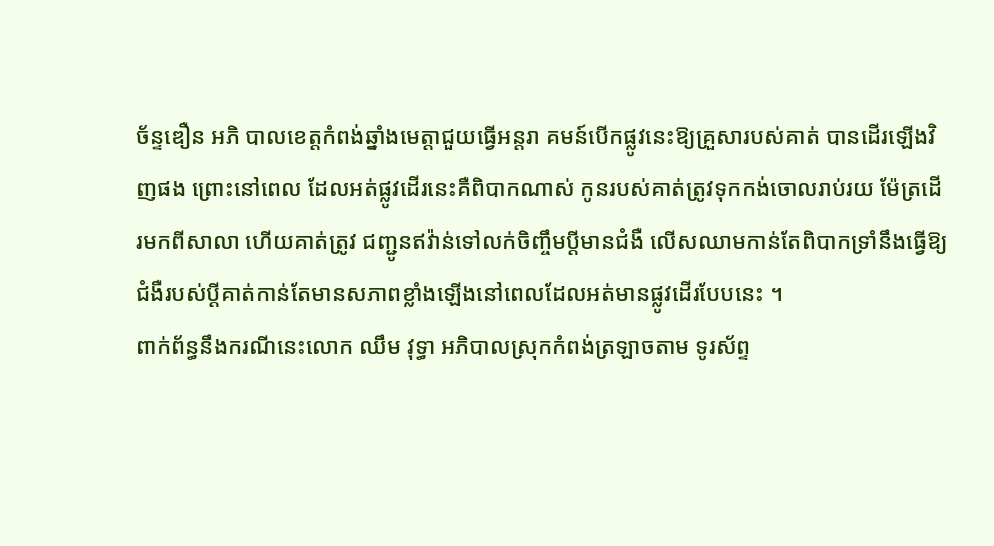ច័ន្ទឌឿន អភិ បាលខេត្ដកំពង់ឆ្នាំងមេត្ដាជួយធ្វើអន្ដរា គមន៍បើកផ្លូវនេះឱ្យគ្រួសារបស់គាត់ បានដើរឡើងវិញផង ព្រោះនៅពេល ដែលអត់ផ្លូវដើរនេះគឺពិបាកណាស់ កូនរបស់គាត់ត្រូវទុកកង់ចោលរាប់រយ ម៉ែត្រដើរមកពីសាលា ហើយគាត់ត្រូវ ជញ្ជូនឥវ៉ាន់ទៅលក់ចិញ្ចឹមប្ដីមានជំងឺ លើសឈាមកាន់តែពិបាកទ្រាំនឹងធ្វើឱ្យ ជំងឺរបស់ប្ដីគាត់កាន់តែមានសភាពខ្លាំងឡើងនៅពេលដែលអត់មានផ្លូវដើរបែបនេះ ។
ពាក់ព័ន្ធនឹងករណីនេះលោក ឈឹម វុទ្ធា អភិបាលស្រុកកំពង់ត្រឡាចតាម ទូរស័ព្ទ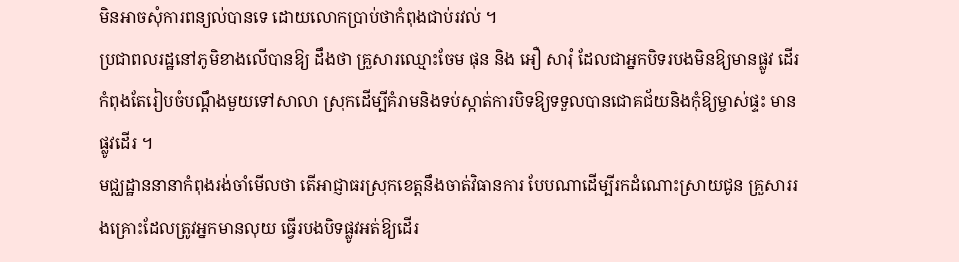មិនអាចសុំការពន្យល់បានទេ ដោយលោកប្រាប់ថាកំពុងជាប់រវល់ ។
ប្រជាពលរដ្ឋនៅភូមិខាងលើបានឱ្យ ដឹងថា គ្រួសារឈ្មោះចែម ផុន និង អឿ សារុំ ដែលជាអ្នកបិទរបងមិនឱ្យមានផ្លូវ ដើរកំពុងតែរៀបចំបណ្ដឹងមួយទៅសាលា ស្រុកដើម្បីគំរាមនិងទប់ស្កាត់ការបិទឱ្យទទួលបានជោគជ័យនិងកុំឱ្យម្ចាស់ផ្ទះ មានផ្លូវដើរ ។
មជ្ឈដ្ឋាននានាកំពុងរង់ចាំមើលថា តើអាជ្ញាធរស្រុកខេត្ដនឹងចាត់វិធានការ បែបណាដើម្បីរកដំណោះស្រាយជូន គ្រួសាររងគ្រោះដែលត្រូវអ្នកមានលុយ ធ្វើរបងបិទផ្លូវអត់ឱ្យដើរ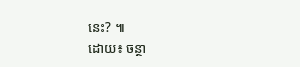នេះ? ៕
ដោយ៖ ចន្ថា